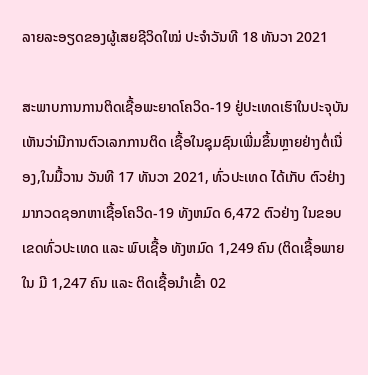ລາຍລະອຽດຂອງຜູ້ເສຍຊີວິດໃໝ່ ປະຈໍາວັນທີ 18 ທັນວາ 2021

ສະພາບການການຕິດເຊື້ອພະຍາດໂຄວິດ-19 ຢູ່ປະເທດເຮົາໃນປະຈຸບັນເຫັນວ່າມີການຕົວເລກການຕິດ ເຊື້ອໃນຊຸມຊົນເພີ່ມຂຶ້ນຫຼາຍຢ່າງຕໍ່ເນື່ອງ,ໃນມື້ວານ ວັນທີ 17 ທັນວາ 2021, ທົ່ວປະເທດ ໄດ້ເກັບ ຕົວຢ່າງມາກວດຊອກຫາເຊື້ອໂຄວິດ-19 ທັງຫມົດ 6,472 ຕົວຢ່າງ ໃນຂອບເຂດທົ່ວປະເທດ ແລະ ພົບເຊື້ອ ທັງຫມົດ 1,249 ຄົນ (ຕິດເຊື້ອພາຍໃນ ມີ 1,247 ຄົນ ແລະ ຕິດເຊື້ອນໍາເຂົ້າ 02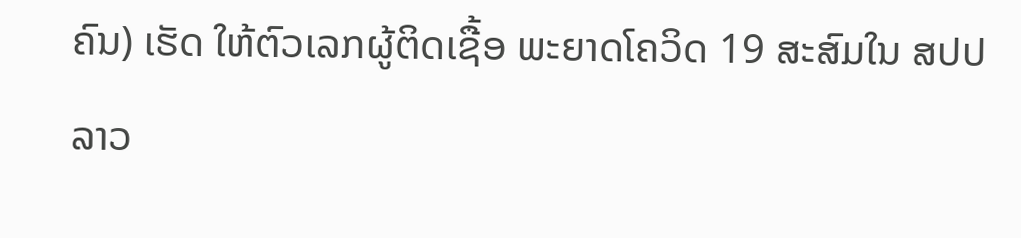ຄົນ) ເຮັດ ໃຫ້ຕົວເລກຜູ້ຕິດເຊື້ອ ພະຍາດໂຄວິດ 19 ສະສົມໃນ ສປປ ລາວ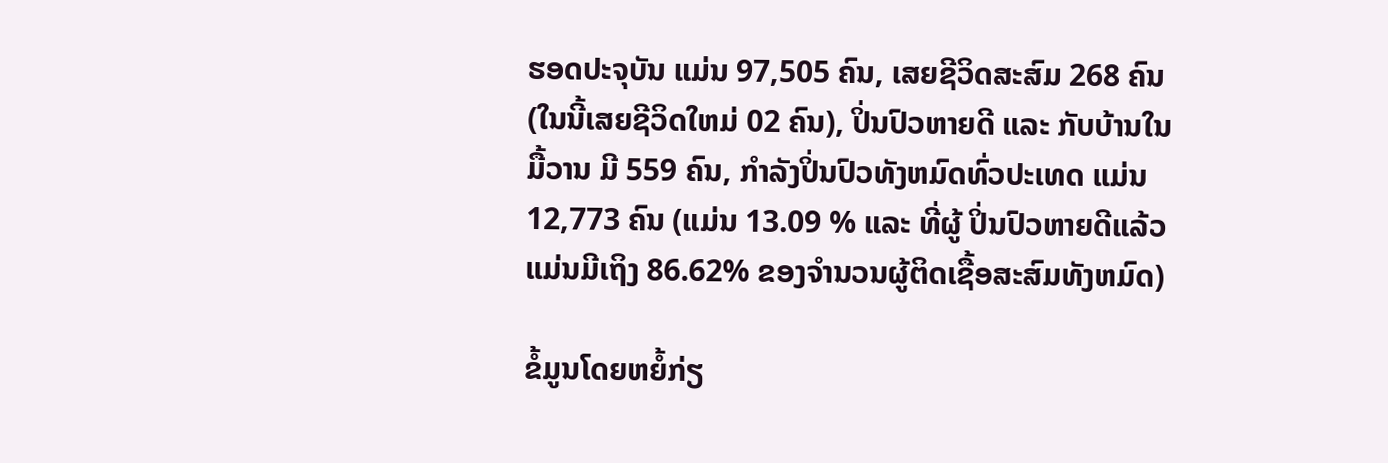ຮອດປະຈຸບັນ ແມ່ນ 97,505 ຄົນ, ເສຍຊີວິດສະສົມ 268 ຄົນ (ໃນນີ້ເສຍຊີວິດໃຫມ່ 02 ຄົນ), ປິ່ນປົວຫາຍດີ ແລະ ກັບບ້ານໃນມື້ວານ ມີ 559 ຄົນ, ກໍາລັງປິ່ນປົວທັງຫມົດທົ່ວປະເທດ ແມ່ນ 12,773 ຄົນ (ແມ່ນ 13.09 % ແລະ ທີ່ຜູ້ ປິ່ນປົວຫາຍດີແລ້ວ ແມ່ນມີເຖິງ 86.62% ຂອງຈໍານວນຜູ້ຕິດເຊື້ອສະສົມທັງຫມົດ)

ຂໍ້ມູນໂດຍຫຍໍ້ກ່ຽ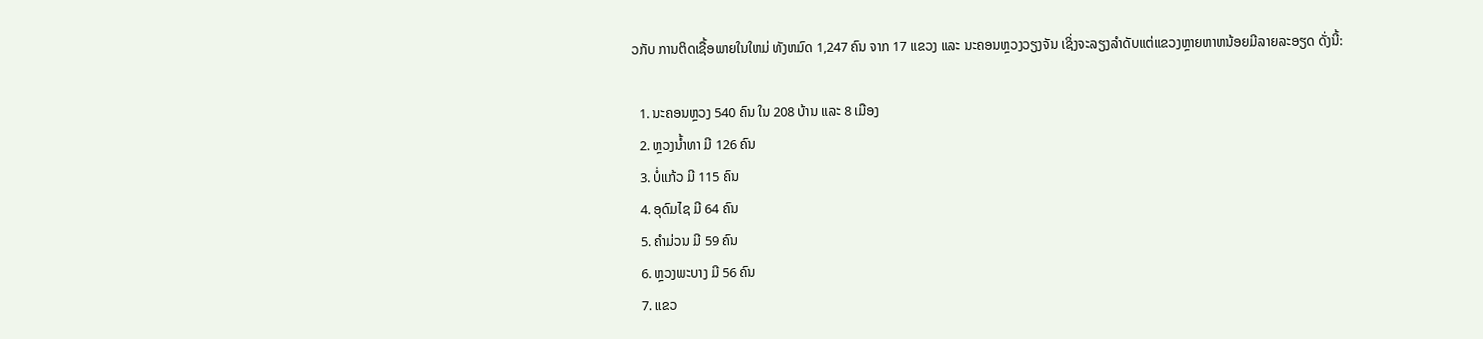ວກັບ ການຕິດເຊື້ອພາຍໃນໃຫມ່ ທັງຫມົດ 1,247 ຄົນ ຈາກ 17 ແຂວງ ແລະ ນະຄອນຫຼວງວຽງຈັນ ເຊິ່ງຈະລຽງລໍາດັບແຕ່ແຂວງຫຼາຍຫາຫນ້ອຍມີລາຍລະອຽດ ດັ່ງນີ້:

  1. ນະຄອນຫຼວງ 540 ຄົນ ໃນ 208 ບ້ານ ແລະ 8 ເມືອງ
  2. ຫຼວງນ້ຳທາ ມີ 126 ຄົນ
  3. ບໍ່ແກ້ວ ມີ 115 ຄົນ
  4. ອຸດົມໄຊ ມີ 64 ຄົນ
  5. ຄໍາມ່ວນ ມີ 59 ຄົນ
  6. ຫຼວງພະບາງ ມີ 56 ຄົນ
  7. ແຂວ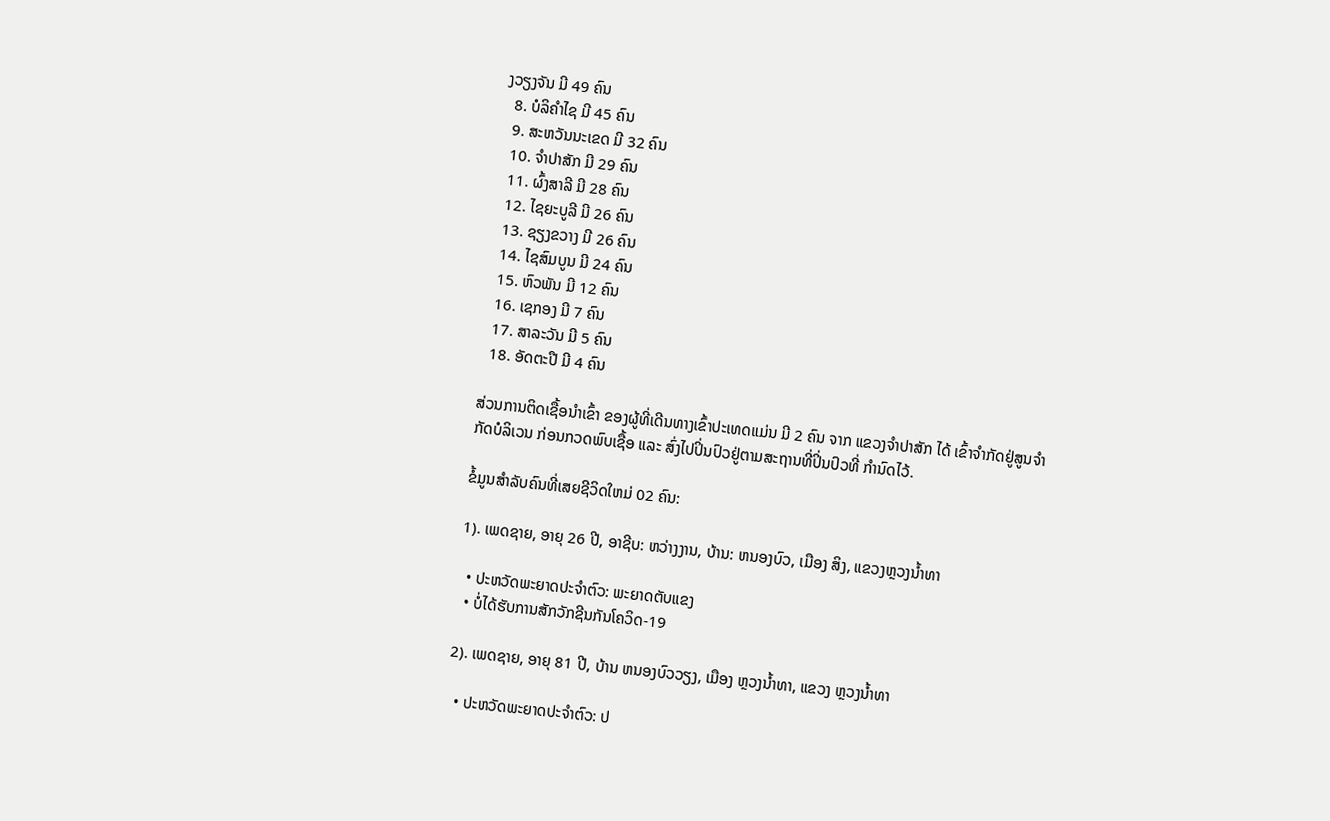ງວຽງຈັນ ມີ 49 ຄົນ
  8. ບໍລິຄໍາໄຊ ມີ 45 ຄົນ
  9. ສະຫວັນນະເຂດ ມີ 32 ຄົນ
  10. ຈໍາປາສັກ ມີ 29 ຄົນ
  11. ຜົ້ງສາລີ ມີ 28 ຄົນ
  12. ໄຊຍະບູລີ ມີ 26 ຄົນ
  13. ຊຽງຂວາງ ມີ 26 ຄົນ
  14. ໄຊສົມບູນ ມີ 24 ຄົນ
  15. ຫົວພັນ ມີ 12 ຄົນ
  16. ເຊກອງ ມີ 7 ຄົນ
  17. ສາລະວັນ ມີ 5 ຄົນ
  18. ອັດຕະປື ມີ 4 ຄົນ

ສ່ວນການຕິດເຊື້ອນໍາເຂົ້າ ຂອງຜູ້ທີ່ເດີນທາງເຂົ້າປະເທດແມ່ນ ມີ 2 ຄົນ ຈາກ ແຂວງຈໍາປາສັກ ໄດ້ ເຂົ້າຈໍາກັດຢູ່ສູນຈໍາກັດບໍລິເວນ ກ່ອນກວດພົບເຊື້ອ ແລະ ສົ່ງໄປປິ່ນປົວຢູ່ຕາມສະຖານທີ່ປິ່ນປົວທີ່ ກໍານົດໄວ້.

ຂໍ້ມູນສໍາລັບຄົນທີ່ເສຍຊີວິດໃຫມ່ 02 ຄົນ:

1). ເພດຊາຍ, ອາຍຸ 26 ປີ, ອາຊີບ: ຫວ່າງງານ, ບ້ານ: ຫນອງບົວ, ເມືອງ ສິງ, ແຂວງຫຼວງນໍ້າທາ

  • ປະຫວັດພະຍາດປະຈໍາຕົວ: ພະຍາດຕັບແຂງ
  • ບໍ່ໄດ້ຮັບການສັກວັກຊີນກັນໂຄວິດ-19

2). ເພດຊາຍ, ອາຍຸ 81 ປີ, ບ້ານ ຫນອງບົວວຽງ, ເມືອງ ຫຼວງນ້ຳທາ, ແຂວງ ຫຼວງນ້ຳທາ

  • ປະຫວັດພະຍາດປະຈໍາຕົວ: ປ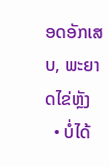ອດອັກເສບ, ພະຍາດໄຂ່ຫຼັງ
  • ບໍ່ໄດ້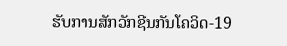ຮັບການສັກວັກຊີນກັນໂຄວິດ-19